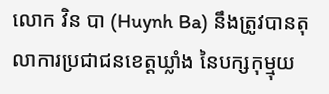លោក វិន បា (Huynh Ba) នឹងត្រូវបានតុលាការប្រជាជនខេត្តឃ្លាំង នៃបក្សកុម្មុយ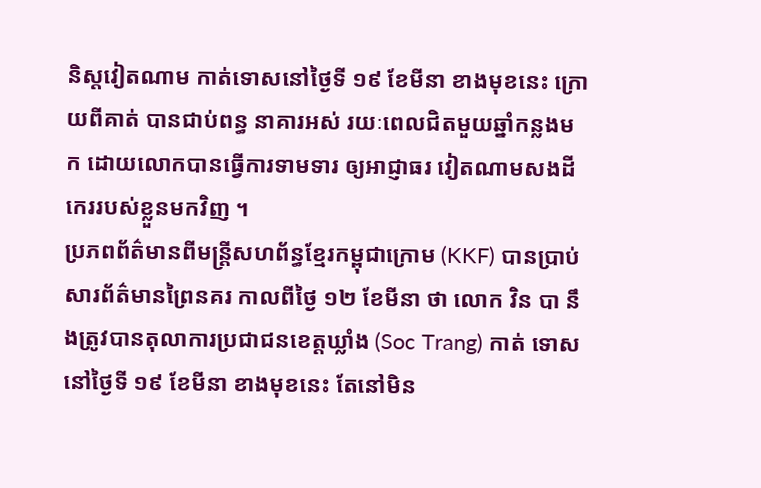និស្តវៀតណាម កាត់ទោសនៅថ្ងៃទី ១៩ ខែមីនា ខាងមុខនេះ ក្រោយពីគាត់ បានជាប់ពន្ធ នាគារអស់ រយៈពេលជិតមួយឆ្នាំកន្លងមក ដោយលោកបានធ្វើការទាមទារ ឲ្យអាជ្ញាធរ វៀតណាមសងដីកេររបស់ខ្លួនមកវិញ ។
ប្រភពព័ត៌មានពីមន្ត្រីសហព័ន្ធខ្មែរកម្ពុជាក្រោម (KKF) បានប្រាប់សារព័ត៌មានព្រៃនគរ កាលពីថ្ងៃ ១២ ខែមីនា ថា លោក វិន បា នឹងត្រូវបានតុលាការប្រជាជនខេត្តឃ្លាំង (Soc Trang) កាត់ ទោសនៅថ្ងៃទី ១៩ ខែមីនា ខាងមុខនេះ តែនៅមិន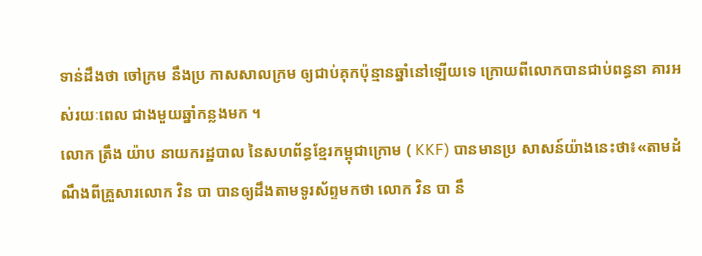ទាន់ដឹងថា ចៅក្រម នឹងប្រ កាសសាលក្រម ឲ្យជាប់គុកប៉ុន្មានឆ្នាំនៅឡើយទេ ក្រោយពីលោកបានជាប់ពន្ធនា គារអស់រយៈពេល ជាងមួយឆ្នាំកន្លងមក ។
លោក ត្រឹង យ៉ាប នាយករដ្ឋបាល នៃសហព័ន្ធខ្មែរកម្ពុជាក្រោម ( KKF) បានមានប្រ សាសន៍យ៉ាងនេះថា៖«តាមដំណឹងពីគ្រួសារលោក វិន បា បានឲ្យដឹងតាមទូរស័ព្ទមកថា លោក វិន បា នឹ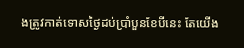ងត្រូវកាត់ទោសថ្ងៃដប់ប្រាំបួនខែបីនេះ តែយើង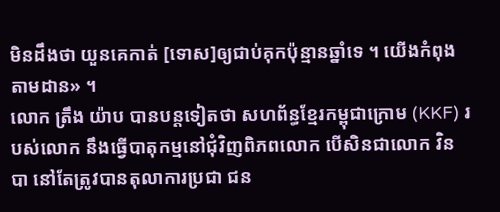មិនដឹងថា យួនគេកាត់ [ទោស]ឲ្យជាប់គុកប៉ុន្មានឆ្នាំទេ ។ យើងកំពុងតាមដាន» ។
លោក ត្រឹង យ៉ាប បានបន្តទៀតថា សហព័ន្ធខ្មែរកម្ពុជាក្រោម (KKF) របស់លោក នឹងធ្វើបាតុកម្មនៅជុំវិញពិភពលោក បើសិនជាលោក វិន បា នៅតែត្រូវបានតុលាការប្រជា ជន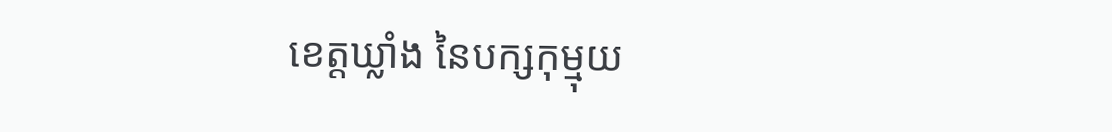ខេត្តឃ្លាំង នៃបក្សកុម្មុយ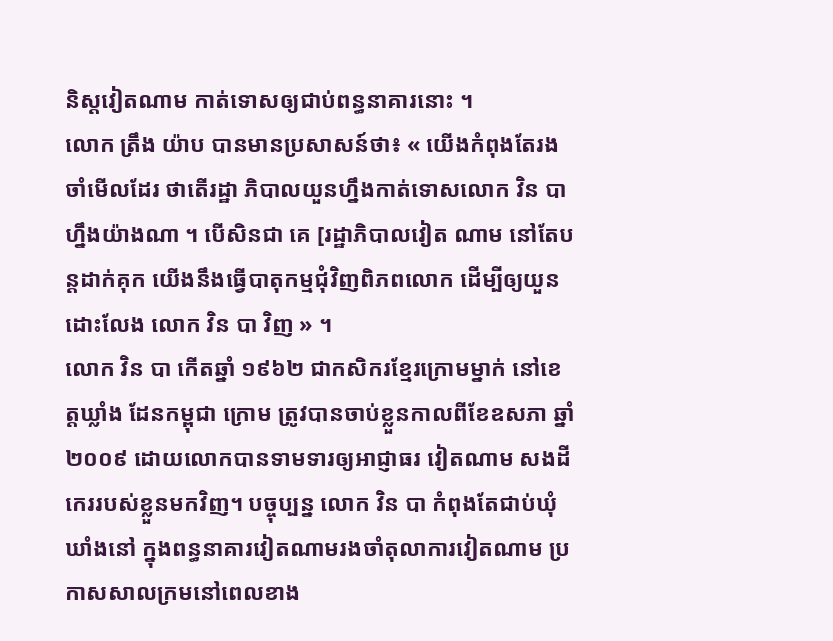និស្តវៀតណាម កាត់ទោសឲ្យជាប់ពន្ធនាគារនោះ ។
លោក ត្រឹង យ៉ាប បានមានប្រសាសន៍ថា៖ « យើងកំពុងតែរងចាំមើលដែរ ថាតើរដ្ឋា ភិបាលយួនហ្នឹងកាត់ទោសលោក វិន បា ហ្នឹងយ៉ាងណា ។ បើសិនជា គេ [រដ្ឋាភិបាលវៀត ណាម នៅតែបន្តដាក់គុក យើងនឹងធ្វើបាតុកម្មជុំវិញពិភពលោក ដើម្បីឲ្យយួនដោះលែង លោក វិន បា វិញ » ។
លោក វិន បា កើតឆ្នាំ ១៩៦២ ជាកសិករខ្មែរក្រោមម្នាក់ នៅខេត្តឃ្លាំង ដែនកម្ពុជា ក្រោម ត្រូវបានចាប់ខ្លួនកាលពីខែឧសភា ឆ្នាំ ២០០៩ ដោយលោកបានទាមទារឲ្យអាជ្ញាធរ វៀតណាម សងដីកេររបស់ខ្លួនមកវិញ។ បច្ចុប្បន្ន លោក វិន បា កំពុងតែជាប់ឃុំឃាំងនៅ ក្នុងពន្ធនាគារវៀតណាមរងចាំតុលាការវៀតណាម ប្រកាសសាលក្រមនៅពេលខាង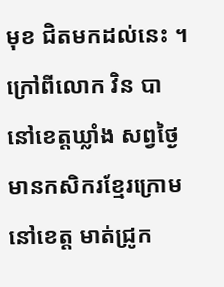មុខ ជិតមកដល់នេះ ។
ក្រៅពីលោក វិន បា នៅខេត្តឃ្លាំង សព្វថ្ងៃមានកសិករខ្មែរក្រោម នៅខេត្ត មាត់ជ្រូក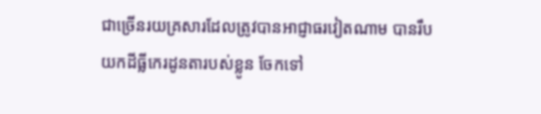ជាច្រើនរយគ្រសារដែលត្រូវបានអាជ្ញាធរវៀតណាម បានរឹបយកដីធ្លីកេរដូនតារបស់ខ្លូន ចែកទៅ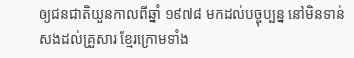ឲ្យជនជាតិយួនកាលពីឆ្នាំ ១៩៧៨ មកដល់បច្ចុប្បន្ន នៅមិនទាន់សងដល់គ្រួសារ ខ្មែរក្រោមទាំង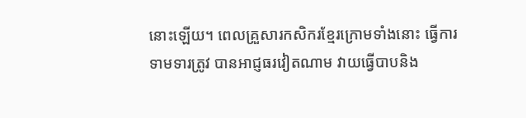នោះឡើយ។ ពេលគ្រួសារកសិករខ្មែរក្រោមទាំងនោះ ធ្វើការទាមទារត្រូវ បានអាជ្ញធរវៀតណាម វាយធ្វើបាបនិង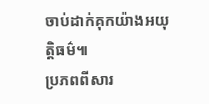ចាប់ដាក់គុកយ៉ាងអយុត្តិធម៌៕
ប្រភពពីសារ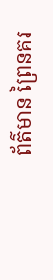ព័ត៌មាន ព្រៃនគរ